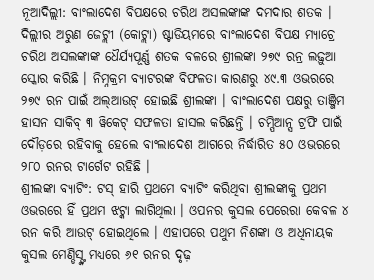ନୂଆଦିଲ୍ଲୀ: ବାଂଲାଦେଶ ବିପକ୍ଷରେ ଚରିଥ ଅସଲଙ୍କାଙ୍କ ଦମଦାର ଶତକ । ଦିଲ୍ଲୀର ଅରୁଣ ଜେଟ୍ଲୀ (କୋଟ୍ଲା) ଷ୍ଟାଡିୟମରେ ବାଂଲାଦେଶ ବିପକ୍ଷ ମ୍ୟାଚ୍ରେ ଚରିଥ ଅସଲଙ୍କାଙ୍କ ଧୈର୍ଯ୍ୟପୂର୍ଣ୍ଣ ଶତକ ବଳରେ ଶ୍ରୀଲଙ୍କା ୨୭୯ ରନ୍ର ଲଢ଼ୁଆ ସ୍କୋର କରିଛି । ନିମ୍ନକ୍ରମ ବ୍ୟାଟରଙ୍କ ବିଫଳତା କାରଣରୁ ୪୯.୩ ଓଭରରେ ୨୭୯ ରନ ପାଇଁ ଅଲ୍ଆଉଟ୍ ହୋଇଛି ଶ୍ରୀଲଙ୍କା । ବାଂଲାଦେଶ ପକ୍ଷରୁ ତାଞ୍ଜିମ ହାସନ ସାକିବ୍ ୩ ୱିକେଟ୍ ସଫଳତା ହାସଲ କରିଛନ୍ତି । ଚମ୍ପିଆନ୍ସ ଟ୍ରଫି ପାଇଁ ଦୌଡ଼ରେ ରହିବାକୁ ହେଲେ ବାଂଲାଦେଶ ଆଗରେ ନିର୍ଦ୍ଧାରିତ ୫୦ ଓଭରରେ ୨୮୦ ରନର ଟାର୍ଗେଟ ରହିଛି ।
ଶ୍ରୀଲଙ୍କା ବ୍ୟାଟିଂ: ଟସ୍ ହାରି ପ୍ରଥମେ ବ୍ୟାଟିଂ କରିଥିବା ଶ୍ରୀଲଙ୍କାକୁ ପ୍ରଥମ ଓଭରରେ ହିଁ ପ୍ରଥମ ଝଟ୍କା ଲାଗିଥିଲା । ଓପନର କୁସଲ ପେରେରା କେବଳ ୪ ରନ କରି ଆଉଟ୍ ହୋଇଥିଲେ । ଏହାପରେ ପଥୁମ ନିଶଙ୍କା ଓ ଅଧିନାୟକ କୁସଲ ମେଣ୍ଡିସ୍ଙ୍କ ମଧ୍ୟରେ ୬୧ ରନର ଦୃଢ଼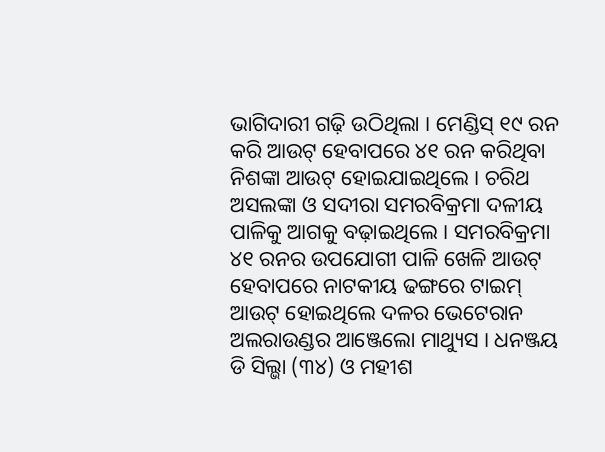ଭାଗିଦାରୀ ଗଢ଼ି ଉଠିଥିଲା । ମେଣ୍ଡିସ୍ ୧୯ ରନ କରି ଆଉଟ୍ ହେବାପରେ ୪୧ ରନ କରିଥିବା ନିଶଙ୍କା ଆଉଟ୍ ହୋଇଯାଇଥିଲେ । ଚରିଥ ଅସଲଙ୍କା ଓ ସଦୀରା ସମରବିକ୍ରମା ଦଳୀୟ ପାଳିକୁ ଆଗକୁ ବଢ଼ାଇଥିଲେ । ସମରବିକ୍ରମା ୪୧ ରନର ଉପଯୋଗୀ ପାଳି ଖେଳି ଆଉଟ୍ ହେବାପରେ ନାଟକୀୟ ଢଙ୍ଗରେ ଟାଇମ୍ ଆଉଟ୍ ହୋଇଥିଲେ ଦଳର ଭେଟେରାନ ଅଲରାଉଣ୍ଡର ଆଞ୍ଜେଲୋ ମାଥ୍ୟୁସ । ଧନଞ୍ଜୟ ଡି ସିଲ୍ଭା (୩୪) ଓ ମହୀଶ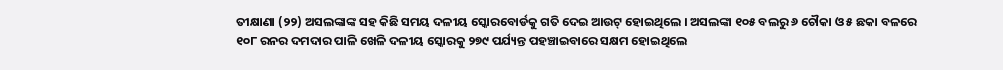ତୀକ୍ଷାଣା (୨୨) ଅସଲଙ୍କାଙ୍କ ସହ କିଛି ସମୟ ଦଳୀୟ ସ୍କୋରବୋର୍ଡକୁ ଗତି ଦେଇ ଆଉଟ୍ ହୋଇଥିଲେ । ଅସଲଙ୍କା ୧୦୫ ବଲରୁ ୬ ଚୌକା ଓ ୫ ଛକା ବଳରେ ୧୦୮ ରନର ଦମଦାର ପାଳି ଖେଳି ଦଳୀୟ ସ୍କୋରକୁ ୨୭୯ ପର୍ଯ୍ୟନ୍ତ ପହଞ୍ଚାଇବାରେ ସକ୍ଷମ ହୋଇଥିଲେ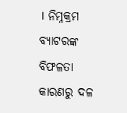। ନିମ୍ନକ୍ରମ ବ୍ୟାଟରଙ୍କ ବିଫଳତା କାରଣରୁ ଦଳ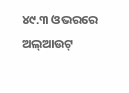୪୯.୩ ଓଭରରେ ଅଲ୍ଆଉଟ୍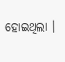ହୋଇଥିଲା ।